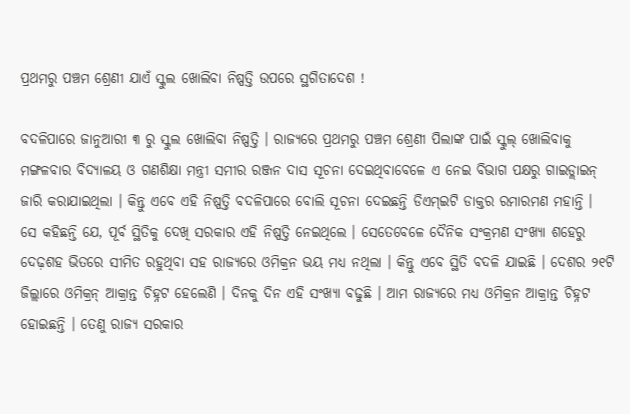ପ୍ରଥମରୁ ପଞ୍ଚମ ଶ୍ରେଣୀ ଯାଏଁ ସ୍କୁଲ ଖୋଲିବା ନିଷ୍ପତ୍ତି ଉପରେ ସ୍ଥଗିତାଦେଶ !

ବଦଳିପାରେ ଜାନୁଆରୀ ୩ ରୁ ସ୍କୁଲ ଖୋଲିବା ନିଷ୍ପତ୍ତି । ରାଜ୍ୟରେ ପ୍ରଥମରୁ ପଞ୍ଚମ ଶ୍ରେଣୀ ପିଲାଙ୍କ ପାଇଁ ସ୍କୁଲ୍ ଖୋଲିବାକୁ ମଙ୍ଗଳବାର ବିଦ୍ୟାଳୟ ଓ ଗଣଶିକ୍ଷା ମନ୍ତ୍ରୀ ସମୀର ରଞ୍ଜନ ଦାସ ସୂଚନା ଦେଇଥିବାବେଳେ ଏ ନେଇ ବିଭାଗ ପକ୍ଷରୁ ଗାଇଡ୍ଲାଇନ୍ ଜାରି କରାଯାଇଥିଲା । କିନ୍ତୁ ଏବେ ଏହି ନିଷ୍ପତ୍ତି ବଦଳିପାରେ ବୋଲି ସୂଚନା ଦେଇଛନ୍ତି ଡିଏମ୍ଇଟି ଡାକ୍ତର ରମାରମଣ ମହାନ୍ତି ।
ସେ କହିଛନ୍ତି ଯେ, ପୂର୍ବ ସ୍ଥିତିକୁ ଦେଖି ସରକାର ଏହି ନିଷ୍ପତ୍ତି ନେଇଥିଲେ । ସେତେବେଳେ ଦୈନିକ ସଂକ୍ରମଣ ସଂଖ୍ୟା ଶହେରୁ ଦେଢ଼ଶହ ଭିତରେ ସୀମିତ ରହୁଥିବା ସହ ରାଜ୍ୟରେ ଓମିକ୍ରନ ଭୟ ମଧ୍ୟ ନଥିଲା । କିନ୍ତୁ ଏବେ ସ୍ଥିତି ବଦଳି ଯାଇଛି । ଦେଶର ୨୧ଟି ଜିଲ୍ଲାରେ ଓମିକ୍ରନ୍ ଆକ୍ରାନ୍ତ ଚିହ୍ନଟ ହେଲେଣି । ଦିନକୁ ଦିନ ଏହି ସଂଖ୍ୟା ବଢୁଛି । ଆମ ରାଜ୍ୟରେ ମଧ୍ୟ ଓମିକ୍ରନ ଆକ୍ରାନ୍ତ ଚିହ୍ନଟ ହୋଇଛନ୍ତି । ତେଣୁ ରାଜ୍ୟ ସରକାର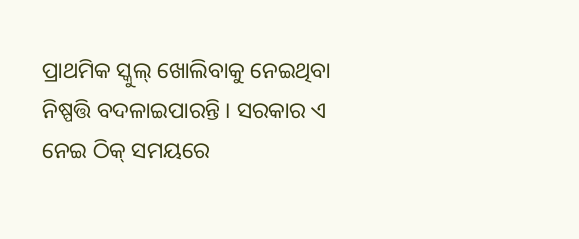ପ୍ରାଥମିକ ସ୍କୁଲ୍ ଖୋଲିବାକୁ ନେଇଥିବା ନିଷ୍ପତ୍ତି ବଦଳାଇପାରନ୍ତି । ସରକାର ଏ ନେଇ ଠିକ୍ ସମୟରେ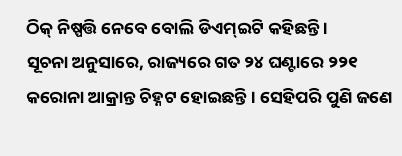ଠିକ୍ ନିଷ୍ପତ୍ତି ନେବେ ବୋଲି ଡିଏମ୍ଇଟି କହିଛନ୍ତି ।
ସୂଚନା ଅନୁସାରେ, ରାଜ୍ୟରେ ଗତ ୨୪ ଘଣ୍ଟାରେ ୨୨୧ କରୋନା ଆକ୍ରାନ୍ତ ଚିହ୍ନଟ ହୋଇଛନ୍ତି । ସେହିପରି ପୁଣି ଜଣେ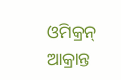ଓମିକ୍ରନ୍ ଆକ୍ରାନ୍ତ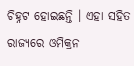ଚିହ୍ନଟ ହୋଇଛନ୍ତି । ଏହା ସହିତ ରାଜ୍ୟରେ ଓମିକ୍ରନ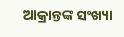ଆକ୍ରାନ୍ତଙ୍କ ସଂଖ୍ୟା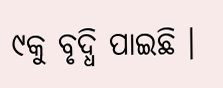୯କୁ ବୃଦ୍ଧି ପାଇଛି ।